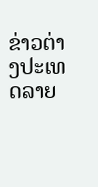ຂ່າວຕ່າງປະເທດລາຍ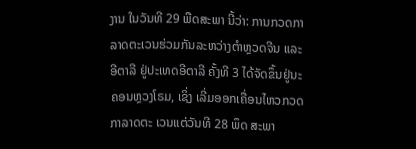ງານ ໃນວັນທີ 29 ພືດສະພາ ນີ້ວ່າ: ການກວດກາລາດຕະເວນຮ່ວມກັນລະຫວ່າງຕຳຫຼວດຈີນ ແລະ ອີຕາລີ ຢູ່ປະເທດອີຕາລີ ຄັ້ງທີ 3 ໄດ້ຈັດຂຶ້ນຢູ່ນະຄອນຫຼວງໂຣມ, ເຊິ່ງ ເລີ່ມອອກເຄື່ອນໄຫວກວດກາລາດຕະ ເວນແຕ່ວັນທີ 28 ພຶດ ສະພາ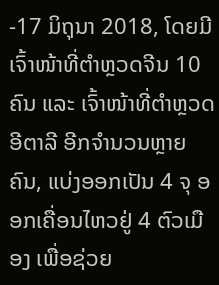-17 ມິຖຸນາ 2018, ໂດຍມີເຈົ້າໜ້າທີ່ຕຳຫຼວດຈີນ 10 ຄົນ ແລະ ເຈົ້າໜ້າທີ່ຕຳຫຼວດອີຕາລີ ອີກຈຳນວນຫຼາຍຄົນ, ແບ່ງອອກເປັນ 4 ຈຸ ອອກເຄື່ອນໄຫວຢູ່ 4 ຕົວເມືອງ ເພື່ອຊ່ວຍ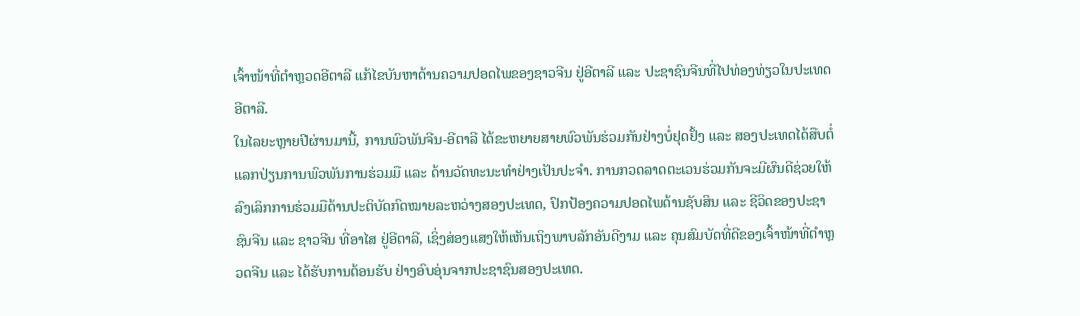ເຈົ້າໜ້າທີ່ຕຳຫຼວດອີຕາລີ ແກ້ໄຂບັນຫາດ້ານຄວາມປອດໄພຂອງຊາວຈີນ ຢູ່ອີຕາລີ ແລະ ປະຊາຊົນຈີນທີ່ໄປທ່ອງທ່ຽວໃນປະເທດອີຕາລີ.
ໃນໄລຍະຫຼາຍປີຜ່ານມານີ້, ການພົວພັນຈີນ-ອີຕາລີ ໄດ້ຂະຫຍາຍສາຍພົວພັນຮ່ວມກັນຢ່າງບໍ່ຢຸດຢັ້ງ ແລະ ສອງປະເທດໄດ້ສືບຕໍ່ແລກປ່ຽນການພົວພັນການຮ່ວມມື ແລະ ດ້ານວັດທະນະທຳຢ່າງເປັນປະຈຳ. ການກວດລາດຕະເວນຮ່ວມກັນຈະມີຜົນດີຊ່ວຍໃຫ້ລົງເລິກການຮ່ວມມືດ້ານປະຕິບັດກົດໝາຍລະຫວ່າງສອງປະເທດ, ປົກປ້ອງຄວາມປອດໄພດ້ານຊັບສິນ ແລະ ຊີວິດຂອງປະຊາຊົນຈີນ ແລະ ຊາວຈີນ ທີ່ອາໄສ ຢູ່ອີຕາລີ, ເຊິ່ງສ່ອງແສງໃຫ້ເຫັນເຖິງພາບລັກອັນດີງາມ ແລະ ຄຸນສົມບັດທີ່ດີຂອງເຈົ້າໜ້າທີ່ຕຳຫຼວດຈີນ ແລະ ໄດ້ຮັບການຕ້ອນຮັບ ຢ່າງອົບອຸ່ນຈາກປະຊາຊົນສອງປະເທດ.